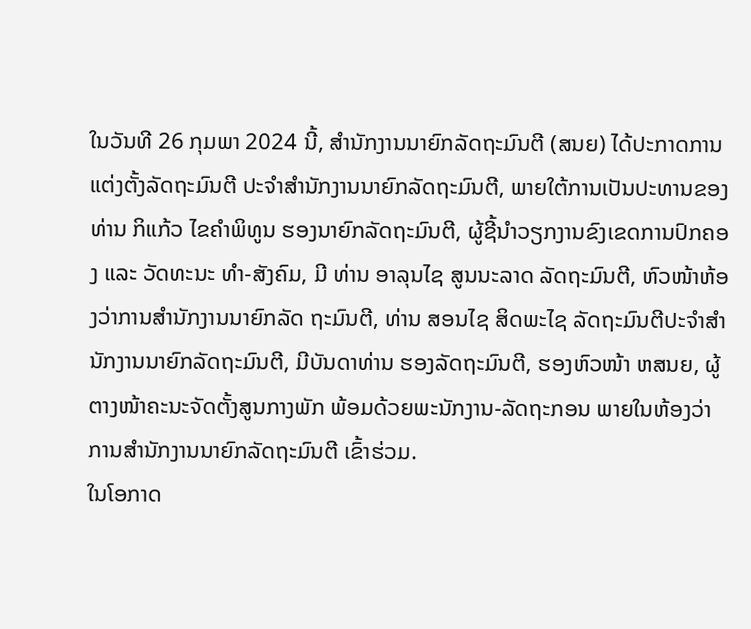ໃນວັນທີ 26 ກຸມພາ 2024 ນີ້, ສຳນັກງານນາຍົກລັດຖະມົນຕີ (ສນຍ) ໄດ້ປະກາດການແຕ່ງຕັ້ງລັດຖະມົນຕີ ປະຈຳສຳນັກງານນາຍົກລັດຖະມົນຕີ, ພາຍໃຕ້ການເປັນປະທານຂອງ ທ່ານ ກິແກ້ວ ໄຂຄຳພິທູນ ຮອງນາຍົກລັດຖະມົນຕີ, ຜູ້ຊີ້ນຳວຽກງານຂົງເຂດການປົກຄອງ ແລະ ວັດທະນະ ທຳ-ສັງຄົມ, ມີ ທ່ານ ອາລຸນໄຊ ສູນນະລາດ ລັດຖະມົນຕີ, ຫົວໜ້າຫ້ອງວ່າການສຳນັກງານນາຍົກລັດ ຖະມົນຕີ, ທ່ານ ສອນໄຊ ສິດພະໄຊ ລັດຖະມົນຕີປະຈຳສຳນັກງານນາຍົກລັດຖະມົນຕີ, ມີບັນດາທ່ານ ຮອງລັດຖະມົນຕີ, ຮອງຫົວໜ້າ ຫສນຍ, ຜູ້ຕາງໜ້າຄະນະຈັດຕັ້ງສູນກາງພັກ ພ້ອມດ້ວຍພະນັກງານ-ລັດຖະກອນ ພາຍໃນຫ້ອງວ່າການສຳນັກງານນາຍົກລັດຖະມົນຕີ ເຂົ້າຮ່ວມ.
ໃນໂອກາດ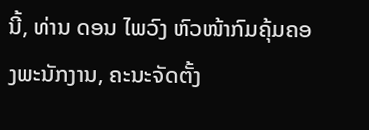ນີ້, ທ່ານ ດອນ ໄພວົງ ຫົວໜ້າກົມຄຸ້ມຄອງພະນັກງານ, ຄະນະຈັດຕັ້ງ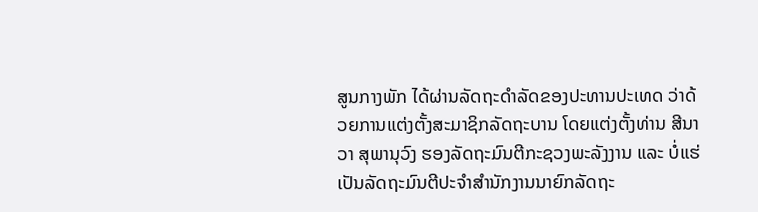ສູນກາງພັກ ໄດ້ຜ່ານລັດຖະດຳລັດຂອງປະທານປະເທດ ວ່າດ້ວຍການແຕ່ງຕັ້ງສະມາຊິກລັດຖະບານ ໂດຍແຕ່ງຕັ້ງທ່ານ ສີນາວາ ສຸພານຸວົງ ຮອງລັດຖະມົນຕີກະຊວງພະລັງງານ ແລະ ບໍ່ແຮ່ ເປັນລັດຖະມົນຕີປະຈຳສຳນັກງານນາຍົກລັດຖະ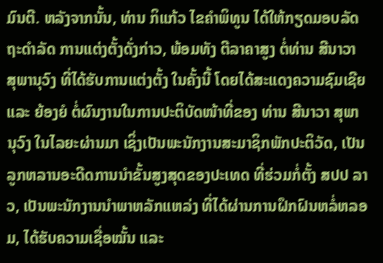ມົນຕີ. ຫລັງຈາກນັ້ນ, ທ່ານ ກິແກ້ວ ໄຂຄຳພິທູນ ໄດ້ໃຫ້ກຽດມອບລັດຖະດຳລັດ ການແຕ່ງຕັ້ງດັ່ງກ່າວ, ພ້ອມທັງ ຕີລາຄາສູງ ຕໍ່ທ່ານ ສີນາວາ ສຸພານຸວົງ ທີ່ໄດ້ຮັບການແຕ່ງຕັ້ງ ໃນຄັ້ງນີ້ ໂດຍໄດ້ສະແດງຄວາມຊົມເຊີຍ ແລະ ຍ້ອງຍໍ ຕໍ່ຜົນງານໃນການປະຕິບັດໜ້າທີ່ຂອງ ທ່ານ ສີນາວາ ສຸພານຸວົງ ໃນໄລຍະຜ່ານມາ ເຊິ່ງເປັນພະນັກງານສະມາຊິກພັກປະຕິວັດ, ເປັນລູກຫລານອະດີດການນຳຂັ້ນສູງສຸດຂອງປະເທດ ທີ່ຮ່ວມກໍ່ຕັ້ງ ສປປ ລາວ, ເປັນພະນັກງານນຳພາຫລັກແຫລ່ງ ທີ່ໄດ້ຜ່ານການຝຶກຝົນຫລໍ່ຫລອມ, ໄດ້ຮັບຄວາມເຊື່ອໝັ້ນ ແລະ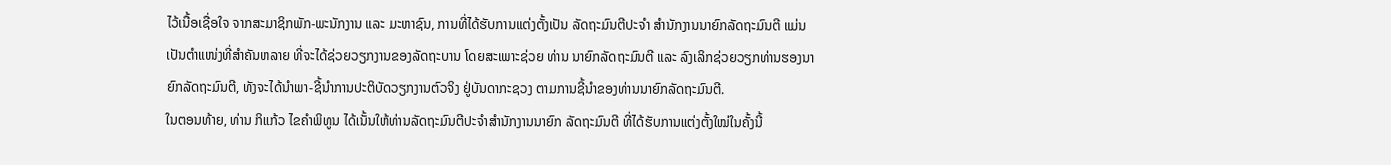ໄວ້ເນື້ອເຊື່ອໃຈ ຈາກສະມາຊິກພັກ-ພະນັກງານ ແລະ ມະຫາຊົນ, ການທີ່ໄດ້ຮັບການແຕ່ງຕັ້ງເປັນ ລັດຖະມົນຕີປະຈຳ ສຳນັກງານນາຍົກລັດຖະມົນຕີ ແມ່ນເປັນຕຳແໜ່ງທີ່ສຳຄັນຫລາຍ ທີ່ຈະໄດ້ຊ່ວຍວຽກງານຂອງລັດຖະບານ ໂດຍສະເພາະຊ່ວຍ ທ່ານ ນາຍົກລັດຖະມົນຕີ ແລະ ລົງເລິກຊ່ວຍວຽກທ່ານຮອງນາຍົກລັດຖະມົນຕີ, ທັງຈະໄດ້ນໍາພາ-ຊີ້ນໍາການປະຕິບັດວຽກງານຕົວຈິງ ຢູ່ບັນດາກະຊວງ ຕາມການຊີ້ນຳຂອງທ່ານນາຍົກລັດຖະມົນຕີ.
ໃນຕອນທ້າຍ, ທ່ານ ກິແກ້ວ ໄຂຄຳພິທູນ ໄດ້ເນັ້ນໃຫ້ທ່ານລັດຖະມົນຕີປະຈຳສຳນັກງານນາຍົກ ລັດຖະມົນຕີ ທີ່ໄດ້ຮັບການແຕ່ງຕັ້ງໃໝ່ໃນຄັ້ງນີ້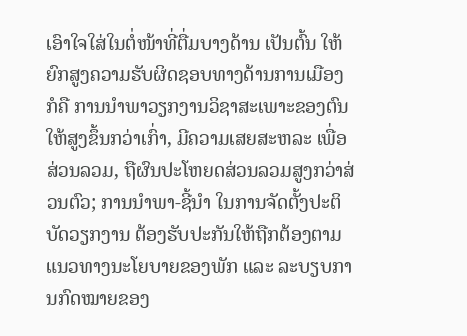ເອົາໃຈໃສ່ໃນຕໍ່ໜ້າທີ່ຕື່ມບາງດ້ານ ເປັນຕົ້ນ ໃຫ້ຍົກສູງຄວາມຮັບຜິດຊອບທາງດ້ານການເມືອງ ກໍຄື ການນຳພາວຽກງານວິຊາສະເພາະຂອງຕົນ ໃຫ້ສູງຂຶ້ນກວ່າເກົ່າ, ມີຄວາມເສຍສະຫລະ ເພື່ອສ່ວນລວມ, ຖືຜົນປະໂຫຍດສ່ວນລວມສູງກວ່າສ່ວນຕົວ; ການນໍາພາ-ຊີ້ນໍາ ໃນການຈັດຕັ້ງປະຕິບັດວຽກງານ ຕ້ອງຮັບປະກັນໃຫ້ຖືກຕ້ອງຕາມແນວທາງນະໂຍບາຍຂອງພັກ ແລະ ລະບຽບການກົດໝາຍຂອງ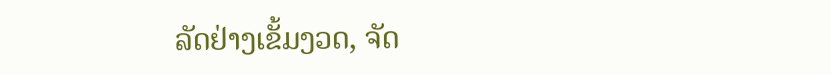ລັດຢ່າງເຂັ້ມງວດ, ຈັດ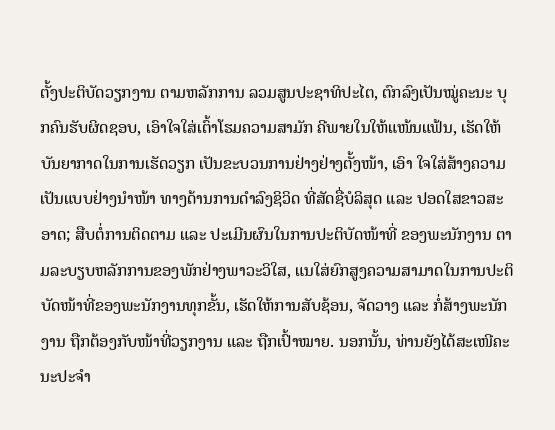ຕັ້ງປະຕິບັດວຽກງານ ຕາມຫລັກການ ລວມສູນປະຊາທິປະໄຕ, ຕົກລົງເປັນໝູ່ຄະນະ ບຸກຄົນຮັບຜິດຊອບ, ເອົາໃຈໃສ່ເຕົ້າໂຮມຄວາມສາມັກ ຄີພາຍໃນໃຫ້ແໜ້ນແຟ້ນ, ເຮັດໃຫ້ບັນຍາກາດໃນການເຮັດວຽກ ເປັນຂະບວນການຢ່າງຢ່າງຕັ້ງໜ້າ, ເອົາ ໃຈໃສ່ສ້າງຄວາມເປັນແບບຢ່າງນໍາໜ້າ ທາງດ້ານການດຳລົງຊິວິດ ທີ່ສັດຊື່ບໍລິສຸດ ແລະ ປອດໃສຂາວສະອາດ; ສືບຕໍ່ການຕິດຕາມ ແລະ ປະເມີນຜົນໃນການປະຕິບັດໜ້າທີ່ ຂອງພະນັກງານ ຕາມລະບຽບຫລັກການຂອງພັກຢ່າງພາວະວິໃສ, ແນໃສ່ຍົກສູງຄວາມສາມາດໃນການປະຕິບັດໜ້າທີ່ຂອງພະນັກງານທຸກຂັ້ນ, ເຮັດໃຫ້ການສັບຊ້ອນ, ຈັດວາງ ແລະ ກໍ່ສ້າງພະນັກງານ ຖືກຕ້ອງກັບໜ້າທີ່ວຽກງານ ແລະ ຖືກເປົ້າໝາຍ. ນອກນັ້ນ, ທ່ານຍັງໄດ້ສະເໜີຄະນະປະຈຳ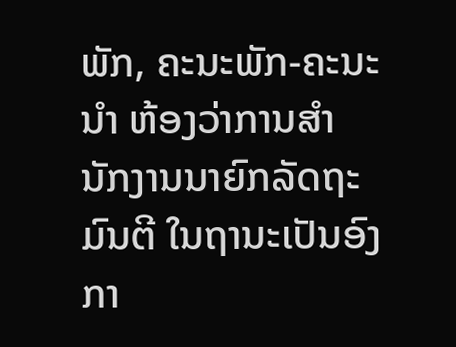ພັກ, ຄະນະພັກ-ຄະນະນໍາ ຫ້ອງວ່າການສໍານັກງານນາຍົກລັດຖະມົນຕີ ໃນຖານະເປັນອົງກາ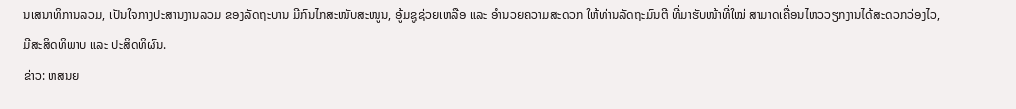ນເສນາທິການລວມ, ເປັນໃຈກາງປະສານງານລວມ ຂອງລັດຖະບານ ມີກົນໄກສະໜັບສະໜູນ, ອູ້ມຊູຊ່ວຍເຫລືອ ແລະ ອຳນວຍຄວາມສະດວກ ໃຫ້ທ່ານລັດຖະມົນຕີ ທີ່ມາຮັບໜ້າທີ່ໃໝ່ ສາມາດເຄື່ອນໄຫວວຽກງານໄດ້ສະດວກວ່ອງໄວ, ມີສະສິດທິພາບ ແລະ ປະສິດທິຜົນ.
ຂ່າວ: ຫສນຍ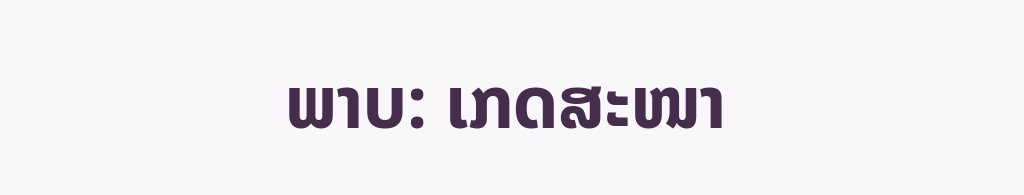ພາບ: ເກດສະໜາ